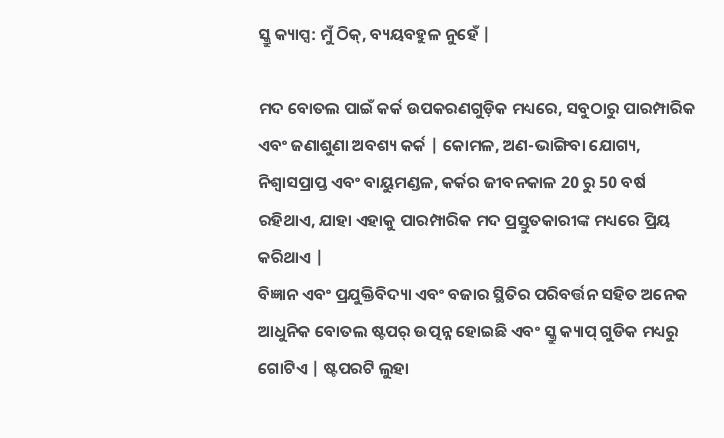ସ୍କ୍ରୁ କ୍ୟାପ୍ସ: ମୁଁ ଠିକ୍, ବ୍ୟୟବହୁଳ ନୁହେଁ |

ମଦ ବୋତଲ ପାଇଁ କର୍କ ଉପକରଣଗୁଡ଼ିକ ମଧ୍ୟରେ, ସବୁଠାରୁ ପାରମ୍ପାରିକ ଏବଂ ଜଣାଶୁଣା ଅବଶ୍ୟ କର୍କ | କୋମଳ, ଅଣ-ଭାଙ୍ଗିବା ଯୋଗ୍ୟ, ନିଶ୍ୱାସପ୍ରାପ୍ତ ଏବଂ ବାୟୁମଣ୍ଡଳ, କର୍କର ଜୀବନକାଳ 20 ରୁ 50 ବର୍ଷ ରହିଥାଏ, ଯାହା ଏହାକୁ ପାରମ୍ପାରିକ ମଦ ପ୍ରସ୍ତୁତକାରୀଙ୍କ ମଧ୍ୟରେ ପ୍ରିୟ କରିଥାଏ |
ବିଜ୍ଞାନ ଏବଂ ପ୍ରଯୁକ୍ତିବିଦ୍ୟା ଏବଂ ବଜାର ସ୍ଥିତିର ପରିବର୍ତ୍ତନ ସହିତ ଅନେକ ଆଧୁନିକ ବୋତଲ ଷ୍ଟପର୍ ଉତ୍ପନ୍ନ ହୋଇଛି ଏବଂ ସ୍କ୍ରୁ କ୍ୟାପ୍ ଗୁଡିକ ମଧ୍ୟରୁ ଗୋଟିଏ | ଷ୍ଟପରଟି ଲୁହା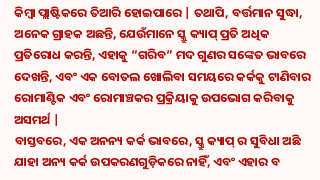କିମ୍ବା ପ୍ଲାଷ୍ଟିକରେ ତିଆରି ହୋଇପାରେ | ତଥାପି, ବର୍ତ୍ତମାନ ସୁଦ୍ଧା, ଅନେକ ଗ୍ରାହକ ଅଛନ୍ତି, ଯେଉଁମାନେ ସ୍କ୍ରୁ କ୍ୟାପ୍ ପ୍ରତି ଅଧିକ ପ୍ରତିରୋଧ କରନ୍ତି, ଏହାକୁ “ଗରିବ” ମଦ ଗୁଣର ସଙ୍କେତ ଭାବରେ ଦେଖନ୍ତି, ଏବଂ ଏକ ବୋତଲ ଖୋଲିବା ସମୟରେ କର୍କକୁ ଟାଣିବାର ରୋମାଣ୍ଟିକ ଏବଂ ରୋମାଞ୍ଚକର ପ୍ରକ୍ରିୟାକୁ ଉପଭୋଗ କରିବାକୁ ଅସମର୍ଥ |
ବାସ୍ତବରେ, ଏକ ଅନନ୍ୟ କର୍କ ଭାବରେ, ସ୍କ୍ରୁ କ୍ୟାପ୍ ର ସୁବିଧା ଅଛି ଯାହା ଅନ୍ୟ କର୍କ ଉପକରଣଗୁଡ଼ିକରେ ନାହିଁ, ଏବଂ ଏହାର ବ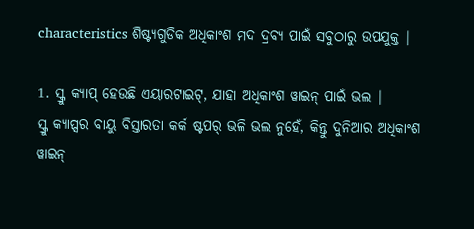characteristics ଶିଷ୍ଟ୍ୟଗୁଡିକ ଅଧିକାଂଶ ମଦ ଦ୍ରବ୍ୟ ପାଇଁ ସବୁଠାରୁ ଉପଯୁକ୍ତ |

1. ସ୍କ୍ରୁ କ୍ୟାପ୍ ହେଉଛି ଏୟାରଟାଇଟ୍, ଯାହା ଅଧିକାଂଶ ୱାଇନ୍ ପାଇଁ ଭଲ |
ସ୍କ୍ରୁ କ୍ୟାପ୍ସର ବାୟୁ ବିସ୍ତାରତା କର୍କ ଷ୍ଟପର୍ ଭଳି ଭଲ ନୁହେଁ, କିନ୍ତୁ ଦୁନିଆର ଅଧିକାଂଶ ୱାଇନ୍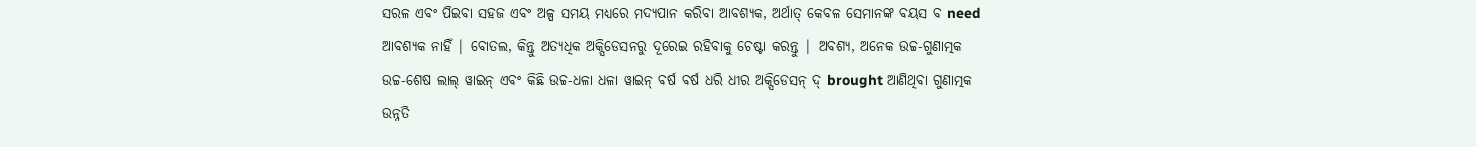ସରଳ ଏବଂ ପିଇବା ସହଜ ଏବଂ ଅଳ୍ପ ସମୟ ମଧ୍ୟରେ ମଦ୍ୟପାନ କରିବା ଆବଶ୍ୟକ, ଅର୍ଥାତ୍ କେବଳ ସେମାନଙ୍କ ବୟସ ବ need ଆବଶ୍ୟକ ନାହିଁ | ବୋତଲ, କିନ୍ତୁ ଅତ୍ୟଧିକ ଅକ୍ସିଡେସନରୁ ଦୂରେଇ ରହିବାକୁ ଚେଷ୍ଟା କରନ୍ତୁ | ଅବଶ୍ୟ, ଅନେକ ଉଚ୍ଚ-ଗୁଣାତ୍ମକ ଉଚ୍ଚ-ଶେଷ ଲାଲ୍ ୱାଇନ୍ ଏବଂ କିଛି ଉଚ୍ଚ-ଧଳା ଧଳା ୱାଇନ୍ ବର୍ଷ ବର୍ଷ ଧରି ଧୀର ଅକ୍ସିଡେସନ୍ ଦ୍ brought ଆଣିଥିବା ଗୁଣାତ୍ମକ ଉନ୍ନତି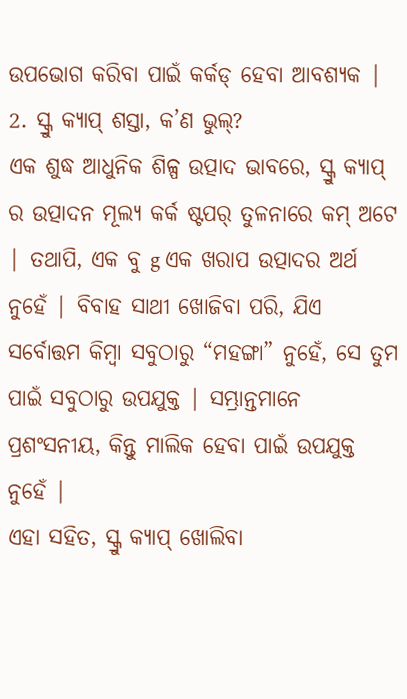ଉପଭୋଗ କରିବା ପାଇଁ କର୍କଡ୍ ହେବା ଆବଶ୍ୟକ |
2. ସ୍କ୍ରୁ କ୍ୟାପ୍ ଶସ୍ତା, କ’ଣ ଭୁଲ୍?
ଏକ ଶୁଦ୍ଧ ଆଧୁନିକ ଶିଳ୍ପ ଉତ୍ପାଦ ଭାବରେ, ସ୍କ୍ରୁ କ୍ୟାପ୍ ର ଉତ୍ପାଦନ ମୂଲ୍ୟ କର୍କ ଷ୍ଟପର୍ ତୁଳନାରେ କମ୍ ଅଟେ | ତଥାପି, ଏକ ବୁ g ଏକ ଖରାପ ଉତ୍ପାଦର ଅର୍ଥ ନୁହେଁ | ବିବାହ ସାଥୀ ଖୋଜିବା ପରି, ଯିଏ ସର୍ବୋତ୍ତମ କିମ୍ବା ସବୁଠାରୁ “ମହଙ୍ଗା” ନୁହେଁ, ସେ ତୁମ ପାଇଁ ସବୁଠାରୁ ଉପଯୁକ୍ତ | ସମ୍ଭ୍ରାନ୍ତମାନେ ପ୍ରଶଂସନୀୟ, କିନ୍ତୁ ମାଲିକ ହେବା ପାଇଁ ଉପଯୁକ୍ତ ନୁହେଁ |
ଏହା ସହିତ, ସ୍କ୍ରୁ କ୍ୟାପ୍ ଖୋଲିବା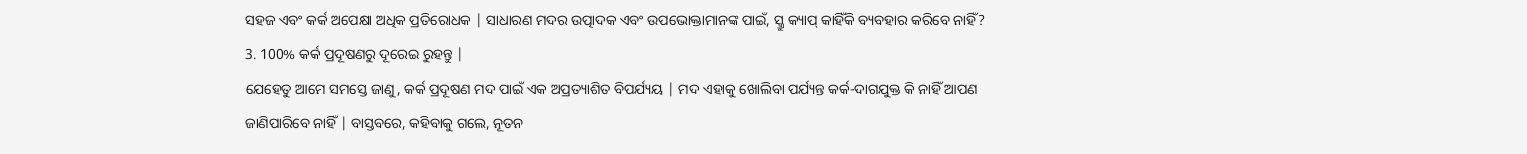ସହଜ ଏବଂ କର୍କ ଅପେକ୍ଷା ଅଧିକ ପ୍ରତିରୋଧକ | ସାଧାରଣ ମଦର ଉତ୍ପାଦକ ଏବଂ ଉପଭୋକ୍ତାମାନଙ୍କ ପାଇଁ, ସ୍କ୍ରୁ କ୍ୟାପ୍ କାହିଁକି ବ୍ୟବହାର କରିବେ ନାହିଁ?
3. 100% କର୍କ ପ୍ରଦୂଷଣରୁ ଦୂରେଇ ରୁହନ୍ତୁ |
ଯେହେତୁ ଆମେ ସମସ୍ତେ ଜାଣୁ, କର୍କ ପ୍ରଦୂଷଣ ମଦ ପାଇଁ ଏକ ଅପ୍ରତ୍ୟାଶିତ ବିପର୍ଯ୍ୟୟ | ମଦ ଏହାକୁ ଖୋଲିବା ପର୍ଯ୍ୟନ୍ତ କର୍କ-ଦାଗଯୁକ୍ତ କି ନାହିଁ ଆପଣ ଜାଣିପାରିବେ ନାହିଁ | ବାସ୍ତବରେ, କହିବାକୁ ଗଲେ, ନୂତନ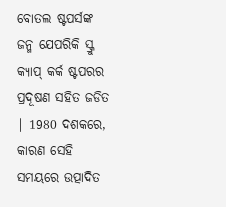ବୋତଲ ଷ୍ଟପର୍ସଙ୍କ ଜନ୍ମ ଯେପରିକି ସ୍କ୍ରୁ କ୍ୟାପ୍ କର୍କ ଷ୍ଟପରର ପ୍ରଦୂଷଣ ସହିତ ଜଡିତ | 1980 ଦଶକରେ, କାରଣ ସେହି ସମୟରେ ଉତ୍ପାଦିତ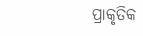ପ୍ରାକୃତିକ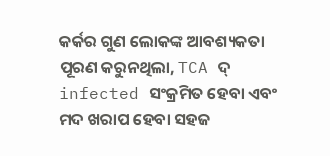କର୍କର ଗୁଣ ଲୋକଙ୍କ ଆବଶ୍ୟକତା ପୂରଣ କରୁନଥିଲା, TCA ଦ୍ infected ସଂକ୍ରମିତ ହେବା ଏବଂ ମଦ ଖରାପ ହେବା ସହଜ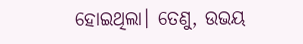ହୋଇଥିଲା। ତେଣୁ, ଉଭୟ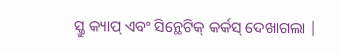ସ୍କ୍ରୁ କ୍ୟାପ୍ ଏବଂ ସିନ୍ଥେଟିକ୍ କର୍କସ୍ ଦେଖାଗଲା |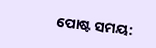ପୋଷ୍ଟ ସମୟ: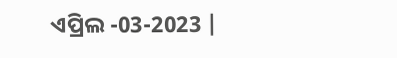ଏପ୍ରିଲ -03-2023 |